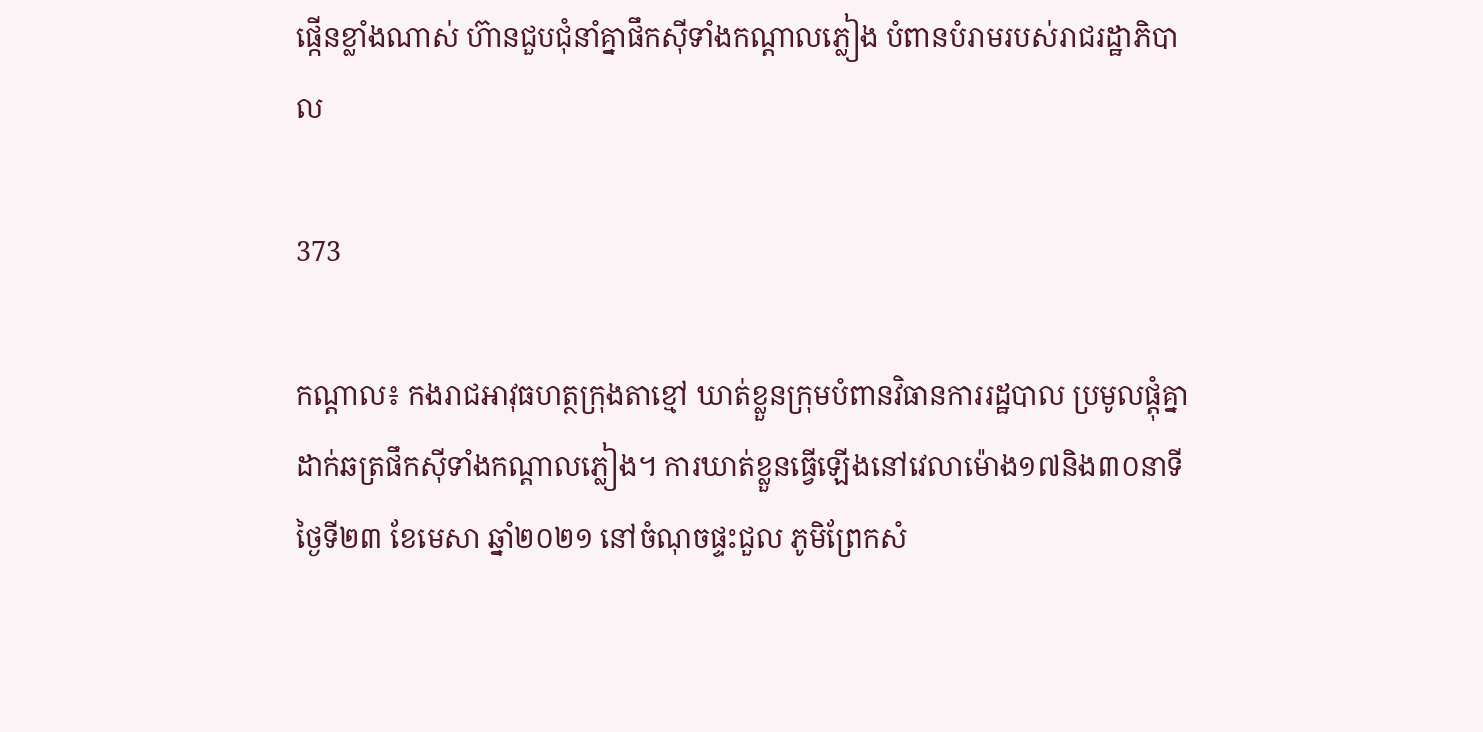ផ្កើនខ្លាំងណាស់ ហ៊ានជួបជុំនាំគ្នាផឹកសុីទាំងកណ្តាលភ្លៀង បំពានបំរាមរបស់រាជរដ្ឋាភិបាល

373

កណ្តាល៖ កងរាជអាវុធហត្ថក្រុងតាខ្មៅ ឃាត់ខ្លួនក្រុមបំពានវិធានការរដ្ឋបាល ប្រមូលផ្តុំគ្នាដាក់ឆត្រផឹកស៊ីទាំងកណ្តាលភ្លៀង។ ការឃាត់ខ្លួនធ្វើឡើងនៅវេលាម៉ោង១៧និង៣០នាទី ថ្ងៃទី២៣ ខែមេសា ឆ្នាំ២០២១ នៅចំណុចផ្ទះជួល ភូមិព្រែកសំ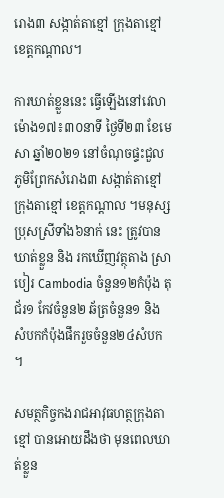រោង៣ សង្កាត់តាខ្មៅ ក្រុងតាខ្មៅ ខេត្តកណ្តាល។

ការឃាត់ខ្លួននេះ ធ្វើឡើងនៅវេលាម៉ោង១៧៖៣០នាទី ថ្ងៃទី២៣ ខែមេសា ឆ្នាំ២០២១ នៅចំណុចផ្ទះជួល ភូមិព្រែកសំរោង៣ សង្កាត់តាខ្មៅ ក្រុងតាខ្មៅ ខេត្តកណ្តាល ។មនុស្សប្រុសស្រីទាំង៦នាក់ នេះ ត្រូវបានឃាត់ខ្លួន និង រកឃើញវត្ថុតាង ស្រាបៀរ Cambodia ចំនួន១២កំប៉ុង តុជ័រ១ កែវចំនួន២ ឆ័ត្រចំនួន១ និង សំបកកំប៉ុងផឹករួចចំនួន២៤សំបក ។

សមត្ថកិច្ចកងរាជអាវុធហត្ថក្រុងតាខ្មៅ បានអោយដឹងថា មុនពេលឃាត់ខ្លួន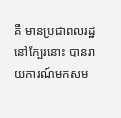គឺ មានប្រជាពលរដ្ឋនៅក្បែរនោះ បានរាយការណ៍មកសម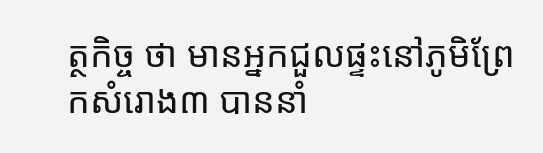ត្ថកិច្ច ថា មានអ្នកជួលផ្ទះនៅភូមិព្រែកសំរោង៣ បាននាំ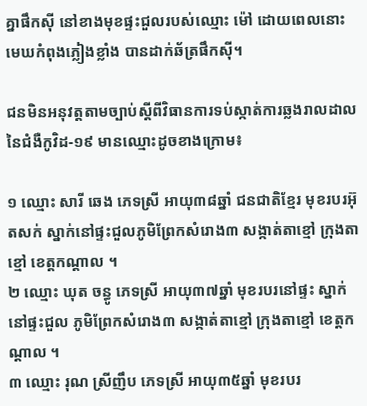គ្នាផឹកស៊ី នៅខាងមុខផ្ទះជួលរបស់ឈ្មោះ ម៉ៅ ដោយពេលនោះ មេឃកំពុងភ្លៀងខ្លាំង បានដាក់ឆ័ត្រផឹកស៊ី។

ជនមិនអនុវត្តតាមច្បាប់ស្តីពីវិធានការទប់ស្កាត់ការឆ្លងរាលដាលនៃជំងឺកូវិដ-១៩ មានឈ្មោះដូចខាងក្រោម៖

១ ឈ្មោះ សារី ឆេង ភេទស្រី អាយុ៣៨ឆ្នាំ ជនជាតិខ្មែរ មុខរបរអ៊ុតសក់ ស្នាក់នៅផ្ទះជួលភូមិព្រែកសំរោង៣ សង្កាត់តាខ្មៅ ក្រុងតាខ្មៅ ខេត្តកណ្តាល ។
២ ឈ្មោះ ឃុត ចន្ធូ ភេទស្រី អាយុ៣៧ឆ្នាំ មុខរបរនៅផ្ទះ ស្នាក់នៅផ្ទះជួល ភូមិព្រែកសំរោង៣ សង្កាត់តាខ្មៅ ក្រុងតាខ្មៅ ខេត្តកណ្តាល ។
៣ ឈ្មោះ រុណ ស្រីញឹប ភេទស្រី អាយុ៣៥ឆ្នាំ មុខរបរ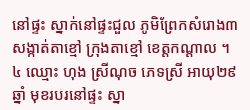នៅផ្ទះ ស្នាក់នៅផ្ទះជួល ភូមិព្រែកសំរោង៣ សង្កាត់តាខ្មៅ ក្រុងតាខ្មៅ ខេត្តកណ្តាល ។
៤ ឈ្មោះ ហុង ស្រីណុច ភេទស្រី អាយុ២៩ឆ្នាំ មុខរបរនៅផ្ទះ ស្នា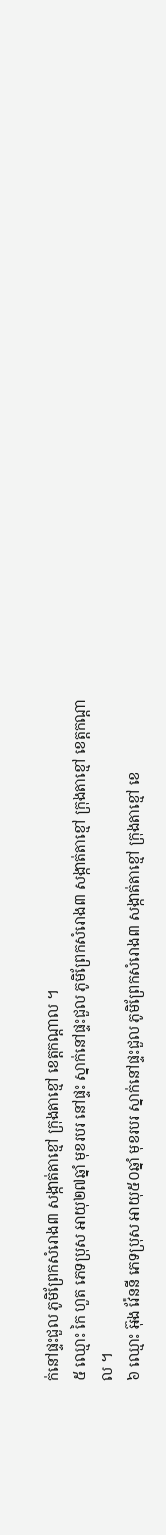ក់នៅផ្ទះជួល ភូមិព្រែកសំរោង៣ សង្កាត់តាខ្មៅ ក្រុងតាខ្មៅ ខេត្តកណ្តាល ។
៥ ឈ្មោះ កៃ ហួត ភេទប្រុស អាយុ២៧ឆ្នាំ មុខរបរ នៅផ្ទះ ស្នាក់នៅផ្ទះជួល ភូមិព្រែកសំរោង៣ សង្កាត់តាខ្មៅ ក្រុងតាខ្មៅ ខេត្តកណ្តាល ។
៦ ឈ្មោះ អ៊ុង វ៉ែននី ភេទប្រុស អាយុ៥០ឆ្នាំ មុខរបរ ស្នាក់នៅផ្ទះជួល ភូមិព្រែកសំរោង៣ សង្កាត់តាខ្មៅ ក្រុងតាខ្មៅ ខេ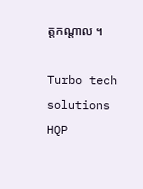ត្តកណ្តាល ។

Turbo tech solutions
HQP